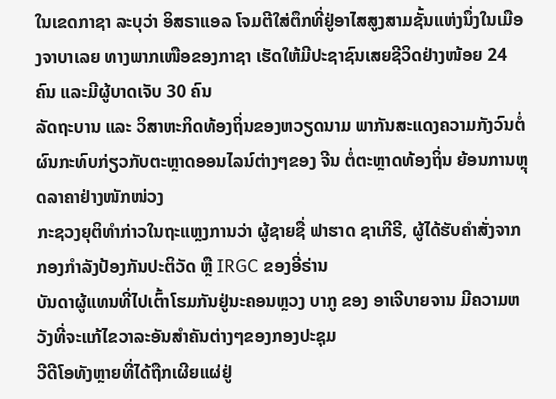ໃນເຂດກາຊາ ລະບຸວ່າ ອິສຣາແອລ ໂຈມຕີໃສ່ຕຶກທີ່ຢູ່ອາໄສສູງສາມຊັ້ນແຫ່ງນຶ່ງໃນເມືອງຈາບາເລຍ ທາງພາກເໜືອຂອງກາຊາ ເຮັດໃຫ້ມີປະຊາຊົນເສຍຊີວິດຢ່າງໜ້ອຍ 24 ຄົນ ແລະມີຜູ້ບາດເຈັບ 30 ຄົນ
ລັດຖະບານ ແລະ ວິສາຫະກິດທ້ອງຖິ່ນຂອງຫວຽດນາມ ພາກັນສະແດງຄວາມກັງວົນຕໍ່ຜົນກະທົບກ່ຽວກັບຕະຫຼາດອອນໄລນ໌ຕ່າງໆຂອງ ຈີນ ຕໍ່ຕະຫຼາດທ້ອງຖິ່ນ ຍ້ອນການຫຼຸດລາຄາຢ່າງໜັກໜ່ວງ
ກະຊວງຍຸຕິທຳກ່າວໃນຖະແຫຼງການວ່າ ຜູ້ຊາຍຊື່ ຟາຮາດ ຊາເກີຣີ, ຜູ້ໄດ້ຮັບຄຳສັ່ງຈາກກອງກຳລັງປ້ອງກັນປະຕິວັດ ຫຼື IRGC ຂອງອີ່ຣ່ານ
ບັນດາຜູ້ແທນທີ່ໄປເຕົ້າໂຮມກັນຢູ່ນະຄອນຫຼວງ ບາກູ ຂອງ ອາເຈີບາຍຈານ ມີຄວາມຫວັງທີ່ຈະແກ້ໄຂວາລະອັນສຳຄັນຕ່າງໆຂອງກອງປະຊຸມ
ວີດີໂອທັງຫຼາຍທີ່ໄດ້ຖືກເຜີຍແຜ່ຢູ່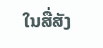ໃນສື່ສັງ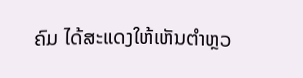ຄົມ ໄດ້ສະແດງໃຫ້ເຫັນຕຳຫຼວ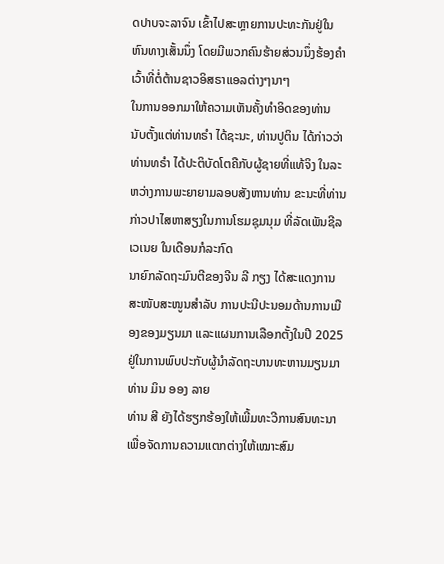ດປາບຈະລາຈົນ ເຂົ້າໄປສະຫຼາຍການປະທະກັນຢູ່ໃນຫົນທາງເສັ້ນນຶ່ງ ໂດຍມີພວກຄົນຮ້າຍສ່ວນນຶ່ງຮ້ອງຄຳເວົ້າທີ່ຕໍ່ຕ້ານຊາວອິສຣາແອລຕ່າງໆນາໆ
ໃນການອອກມາໃຫ້ຄວາມເຫັນຄັ້ງທຳອິດຂອງທ່ານ ນັບຕັ້ງແຕ່ທ່ານທຣຳ ໄດ້ຊະນະ, ທ່ານປູຕິນ ໄດ້ກ່າວວ່າ ທ່ານທຣຳ ໄດ້ປະຕິບັດໂຕຄືກັບຜູ້ຊາຍທີ່ແທ້ຈິງ ໃນລະຫວ່າງການພະຍາຍາມລອບສັງຫານທ່ານ ຂະນະທີ່ທ່ານກ່າວປາໄສຫາສຽງໃນການໂຮມຊຸມນຸມ ທີ່ລັດເພັນຊີລເວເນຍ ໃນເດືອນກໍລະກົດ
ນາຍົກລັດຖະມົນຕີຂອງຈີນ ລີ ກຽງ ໄດ້ສະແດງການສະໜັບສະໜູນສຳລັບ ການປະນີປະນອມດ້ານການເມືອງຂອງມຽນມາ ແລະແຜນການເລືອກຕັ້ງໃນປີ 2025 ຢູ່ໃນການພົບປະກັບຜູ້ນຳລັດຖະບານທະຫານມຽນມາ ທ່ານ ມິນ ອອງ ລາຍ
ທ່ານ ສີ ຍັງໄດ້ຮຽກຮ້ອງໃຫ້ເພີ້ມທະວີການສົນທະນາ ເພື່ອຈັດການຄວາມແຕກຕ່າງໃຫ້ເໝາະສົມ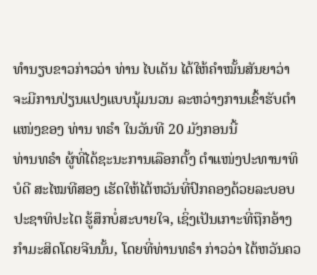ທຳນຽບຂາວກ່າວວ່າ ທ່ານ ໄບເດັນ ໄດ້ໃຫ້ຄຳໝັ້ນສັນຍາວ່າ ຈະມີການປ່ຽນແປງແບບນຸ້ມນວນ ລະຫວ່າງການເຂົ້າຮັບຕຳແໜ່ງຂອງ ທ່ານ ທຣໍາ ໃນວັນທີ 20 ມັງກອນນີ້
ທ່ານທຣຳ ຜູ້ທີ່ໄດ້ຊະນະການເລືອກຕັ້ງ ຕຳແໜ່ງປະທານາທິບໍດີ ສະໄໝທີສອງ ເຮັດໃຫ້ໄຕ້ຫວັນທີ່ປົກຄອງດ້ວຍລະບອບປະຊາທິປະໄຕ ຮູ້ສຶກບໍ່ສະບາຍໃຈ, ເຊິ່ງເປັນເກາະທີ່ຖືກອ້າງກຳມະສິດໂດຍຈີນນັ້ນ, ໂດຍທີ່ທ່ານທຣຳ ກ່າວວ່າ ໄຕ້ຫວັນຄວ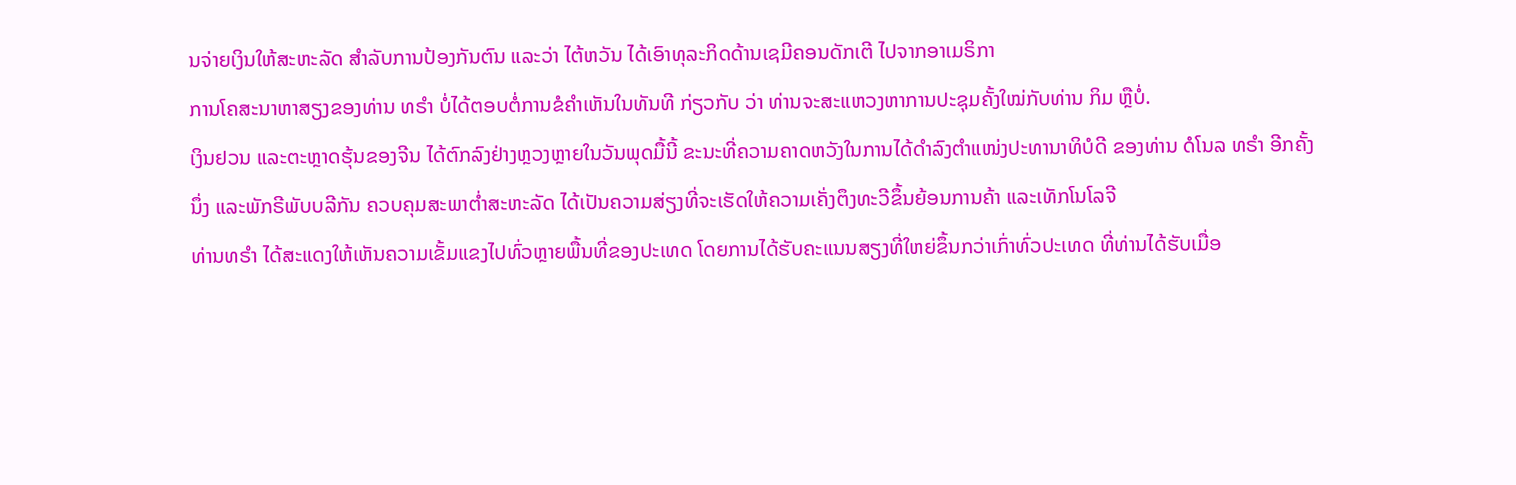ນຈ່າຍເງິນໃຫ້ສະຫະລັດ ສຳລັບການປ້ອງກັນຕົນ ແລະວ່າ ໄຕ້ຫວັນ ໄດ້ເອົາທຸລະກິດດ້ານເຊມີຄອນດັກເຕີ ໄປຈາກອາເມຣິກາ
ການໂຄສະນາຫາສຽງຂອງທ່ານ ທຣຳ ບໍ່ໄດ້ຕອບຕໍ່ການຂໍຄຳເຫັນໃນທັນທີ ກ່ຽວກັບ ວ່າ ທ່ານຈະສະແຫວງຫາການປະຊຸມຄັ້ງໃໝ່ກັບທ່ານ ກິມ ຫຼືບໍ່.
ເງິນຢວນ ແລະຕະຫຼາດຮຸ້ນຂອງຈີນ ໄດ້ຕົກລົງຢ່າງຫຼວງຫຼາຍໃນວັນພຸດມື້ນີ້ ຂະນະທີ່ຄວາມຄາດຫວັງໃນການໄດ້ດຳລົງຕຳແໜ່ງປະທານາທິບໍດີ ຂອງທ່ານ ດໍໂນລ ທຣຳ ອີກຄັ້ງນຶ່ງ ແລະພັກຣີພັບບລີກັນ ຄວບຄຸມສະພາຕ່ຳສະຫະລັດ ໄດ້ເປັນຄວາມສ່ຽງທີ່ຈະເຮັດໃຫ້ຄວາມເຄັ່ງຕຶງທະວີຂຶ້ນຍ້ອນການຄ້າ ແລະເທັກໂນໂລຈີ
ທ່ານທຣຳ ໄດ້ສະແດງໃຫ້ເຫັນຄວາມເຂັ້ມແຂງໄປທົ່ວຫຼາຍພື້ນທີ່ຂອງປະເທດ ໂດຍການໄດ້ຮັບຄະແນນສຽງທີ່ໃຫຍ່ຂຶ້ນກວ່າເກົ່າທົ່ວປະເທດ ທີ່ທ່ານໄດ້ຮັບເມື່ອ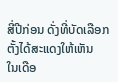ສີ່ປີກ່ອນ ດັ່ງທີ່ບັດເລືອກຕັ້ງໄດ້ສະແດງໃຫ້ເຫັນ
ໃນເດືອ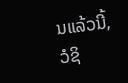ນແລ້ວນີ້, ວໍຊິ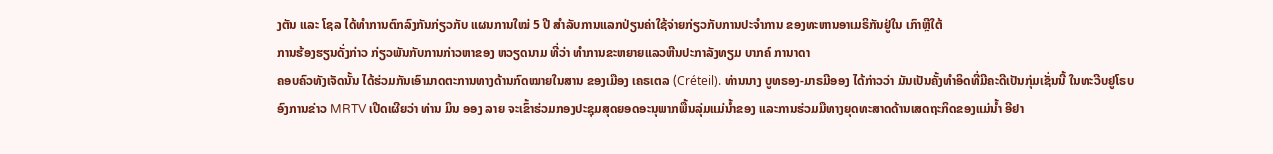ງຕັນ ແລະ ໂຊລ ໄດ້ທໍາການຕົກລົງກັນກ່ຽວກັບ ແຜນການໃໝ່ 5 ປີ ສໍາລັບການແລກປ່ຽນຄ່າໃຊ້ຈ່າຍກ່ຽວກັບການປະຈໍາການ ຂອງທະຫານອາເມຣິກັນຢູ່ໃນ ເກົາຫຼີໃຕ້
ການຮ້ອງຮຽນດັ່ງກ່າວ ກ່ຽວພັນກັບການກ່າວຫາຂອງ ຫວຽດນາມ ທີ່ວ່າ ທໍາການຂະຫຍາຍແລວຫີນປະກາລັງທຽມ ບາກຄ໌ ການາດາ
ຄອບຄົວທັງເຈັດນັ້ນ ໄດ້ຮ່ວມກັນເອົາມາດຕະການທາງດ້ານກົດໝາຍໃນສານ ຂອງເມືອງ ເຄຣເຕລ (Créteil). ທ່ານນາງ ບູທຣອງ-ມາຣມີອອງ ໄດ້ກ່າວວ່າ ມັນເປັນຄັ້ງທຳອິດທີ່ມີຄະດີເປັນກຸ່ມເຊັ່ນນີ້ ໃນທະວີບຢູໂຣບ
ອົງການຂ່າວ MRTV ເປີດເຜີຍວ່າ ທ່ານ ມິນ ອອງ ລາຍ ຈະເຂົ້າຮ່ວມກອງປະຊຸມສຸດຍອດອະນຸພາກພື້ນລຸ່ມແມ່ນ້ຳຂອງ ແລະການຮ່ວມມືທາງຍຸດທະສາດດ້ານເສດຖະກິດຂອງແມ່ນໍ້າ ອີຢາ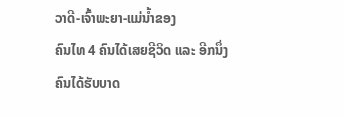ວາດີ-ເຈົ້າພະຍາ-ແມ່ນ້ຳຂອງ
ຄົນໄທ 4 ຄົນໄດ້ເສຍຊີວິດ ແລະ ອີກນຶ່ງຄົນໄດ້ຮັບບາດ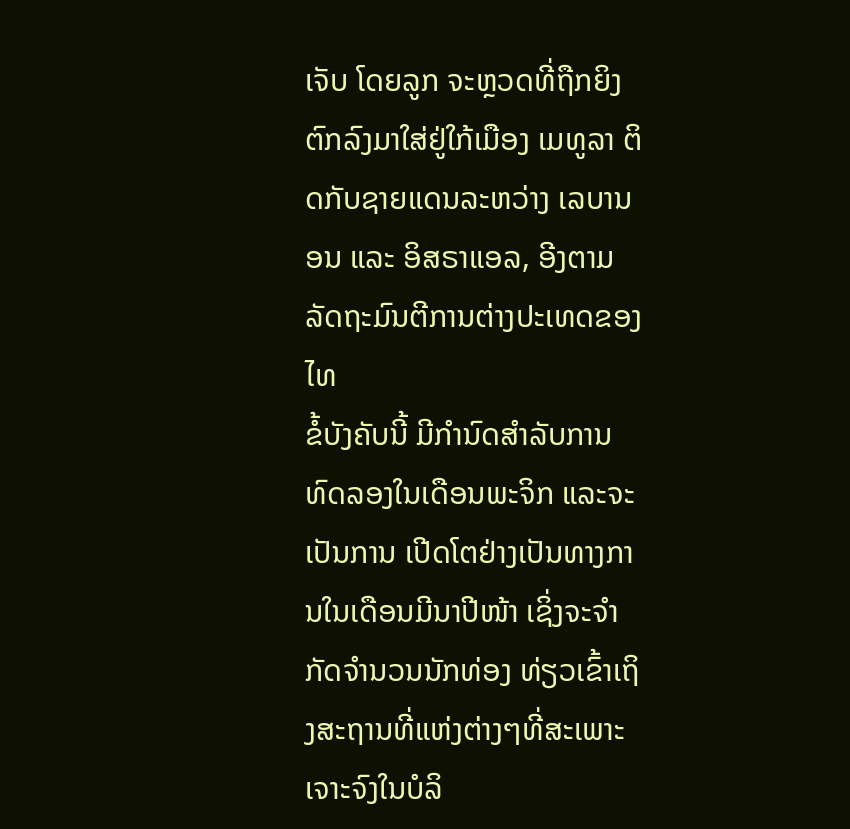ເຈັບ ໂດຍລູກ ຈະຫຼວດທີ່ຖືກຍິງຕົກລົງມາໃສ່ຢູ່ໃກ້ເມືອງ ເມທູລາ ຕິດກັບຊາຍແດນລະຫວ່າງ ເລບານອນ ແລະ ອິສຣາແອລ, ອີງຕາມລັດຖະມົນຕີການຕ່າງປະເທດຂອງໄທ
ຂໍ້ບັງຄັບນີ້ ມີກຳນົດສຳລັບການທົດລອງໃນເດືອນພະຈິກ ແລະຈະເປັນການ ເປີດໂຕຢ່າງເປັນທາງການໃນເດືອນມີນາປີໜ້າ ເຊິ່ງຈະຈຳກັດຈຳນວນນັກທ່ອງ ທ່ຽວເຂົ້າເຖິງສະຖານທີ່ແຫ່ງຕ່າງໆທີ່ສະເພາະເຈາະຈົງໃນບໍລິ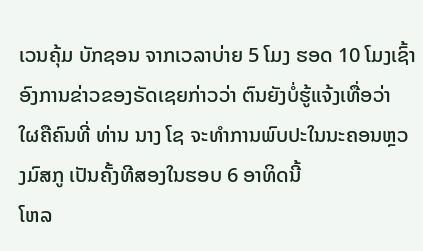ເວນຄຸ້ມ ບັກຊອນ ຈາກເວລາບ່າຍ 5 ໂມງ ຮອດ 10 ໂມງເຊົ້າ
ອົງການຂ່າວຂອງຣັດເຊຍກ່າວວ່າ ຕົນຍັງບໍ່ຮູ້ແຈ້ງເທື່ອວ່າ ໃຜຄືຄົນທີ່ ທ່ານ ນາງ ໂຊ ຈະທໍາການພົບປະໃນນະຄອນຫຼວງມົສກູ ເປັນຄັ້ງທີສອງໃນຮອບ 6 ອາທິດນີ້
ໂຫລ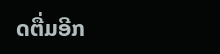ດຕື່ມອີກ